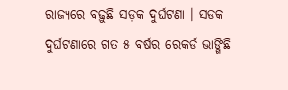ରାଜ୍ୟରେ ବଢ଼ୁଛି ସଡ଼କ ଦୁର୍ଘଟଣା । ସଡକ ଦୁର୍ଘଟଣାରେ ଗତ ୫ ବର୍ଷର ରେକର୍ଡ ଭାଙ୍ଗିଛି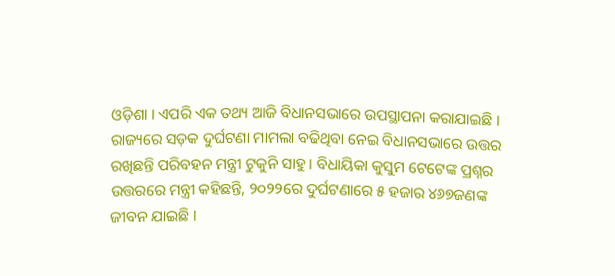ଓଡ଼ିଶା । ଏପରି ଏକ ତଥ୍ୟ ଆଜି ବିଧାନସଭାରେ ଉପସ୍ଥାପନା କରାଯାଇଛି । ରାଜ୍ୟରେ ସଡ଼କ ଦୁର୍ଘଟଣା ମାମଲା ବଢିଥିବା ନେଇ ବିଧାନସଭାରେ ଉତ୍ତର ରଖିଛନ୍ତି ପରିବହନ ମନ୍ତ୍ରୀ ଟୁକୁନି ସାହୁ । ବିଧାୟିକା କୁସୁମ ଟେଟେଙ୍କ ପ୍ରଶ୍ନର ଉତ୍ତରରେ ମନ୍ତ୍ରୀ କହିଛନ୍ତି, ୨୦୨୨ରେ ଦୁର୍ଘଟଣାରେ ୫ ହଜାର ୪୬୭ଜଣଙ୍କ ଜୀବନ ଯାଇଛି ।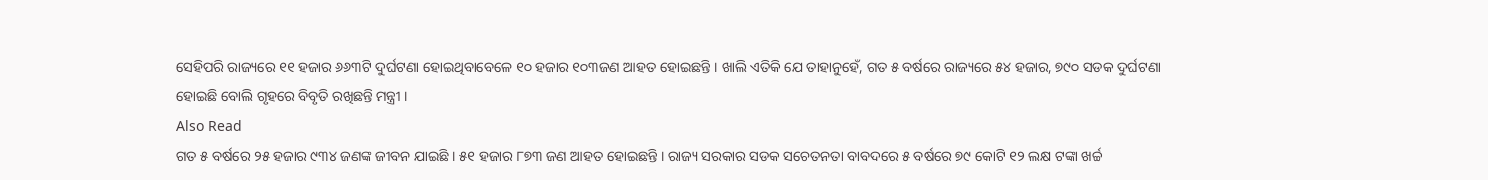ସେହିପରି ରାଜ୍ୟରେ ୧୧ ହଜାର ୬୬୩ଟି ଦୁର୍ଘଟଣା ହୋଇଥିବାବେଳେ ୧୦ ହଜାର ୧୦୩ଜଣ ଆହତ ହୋଇଛନ୍ତି । ଖାଲି ଏତିକି ଯେ ତାହାନୁହେଁ, ଗତ ୫ ବର୍ଷରେ ରାଜ୍ୟରେ ୫୪ ହଜାର, ୭୯୦ ସଡକ ଦୁର୍ଘଟଣା ହୋଇଛି ବୋଲି ଗୃହରେ ବିବୃତି ରଖିଛନ୍ତି ମନ୍ତ୍ରୀ ।
Also Read
ଗତ ୫ ବର୍ଷରେ ୨୫ ହଜାର ୯୩୪ ଜଣଙ୍କ ଜୀବନ ଯାଇଛି । ୫୧ ହଜାର ୮୭୩ ଜଣ ଆହତ ହୋଇଛନ୍ତି । ରାଜ୍ୟ ସରକାର ସଡକ ସଚେତନତା ବାବଦରେ ୫ ବର୍ଷରେ ୭୯ କୋଟି ୧୨ ଲକ୍ଷ ଟଙ୍କା ଖର୍ଚ୍ଚ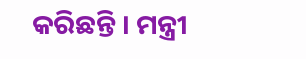କରିଛନ୍ତି । ମନ୍ତ୍ରୀ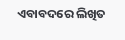ଏବାବଦରେ ଲିଖିତ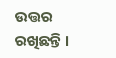ଉତ୍ତର ରଖିଛନ୍ତି ।